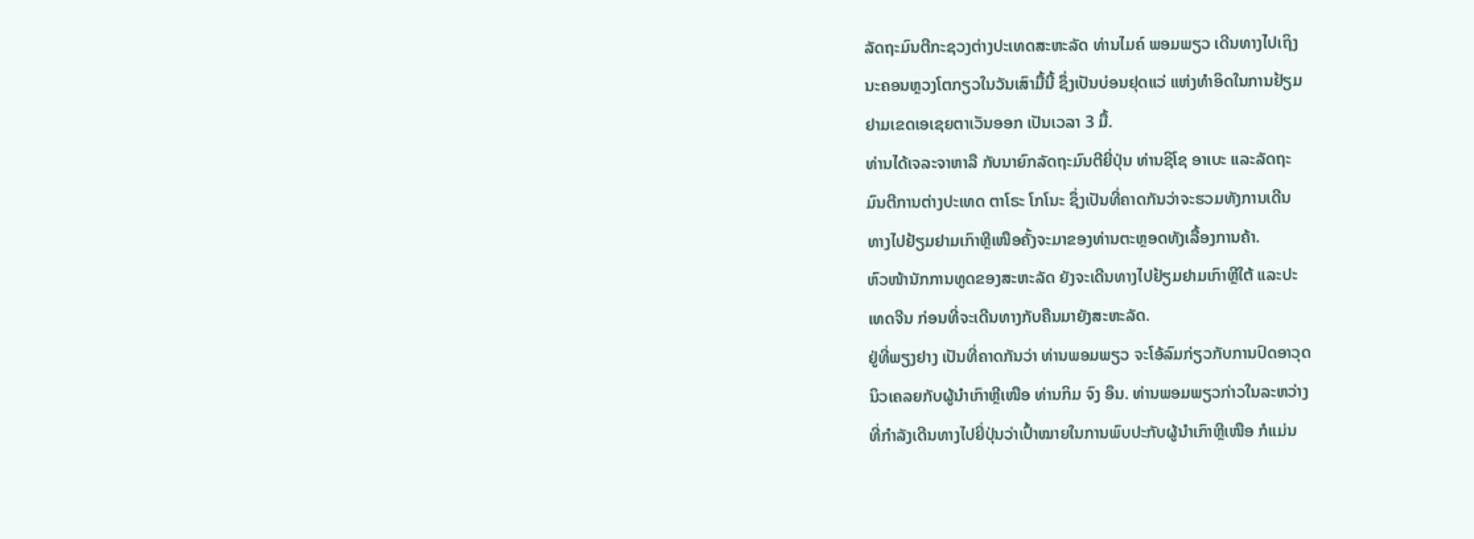ລັດຖະມົນຕີກະຊວງຕ່າງປະເທດສະຫະລັດ ທ່ານໄມຄ໌ ພອມພຽວ ເດີນທາງໄປເຖິງ
ນະຄອນຫຼວງໂຕກຽວໃນວັນເສົາມື້ນີ້ ຊຶ່ງເປັນບ່ອນຢຸດແວ່ ແຫ່ງທຳອິດໃນການຢ້ຽມ
ຢາມເຂດເອເຊຍຕາເວັນອອກ ເປັນເວລາ 3 ມື້.
ທ່ານໄດ້ເຈລະຈາຫາລື ກັບນາຍົກລັດຖະມົນຕີຍີ່ປຸ່ນ ທ່ານຊິໂຊ ອາເບະ ແລະລັດຖະ
ມົນຕີການຕ່າງປະເທດ ຕາໂຣະ ໂກໂນະ ຊຶ່ງເປັນທີ່ຄາດກັນວ່າຈະຮວມທັງການເດີນ
ທາງໄປຢ້ຽມຢາມເກົາຫຼີເໜືອຄັ້ງຈະມາຂອງທ່ານຕະຫຼອດທັງເລື້ອງການຄ້າ.
ຫົວໜ້ານັກການທູດຂອງສະຫະລັດ ຍັງຈະເດີນທາງໄປຢ້ຽມຢາມເກົາຫຼີໃຕ້ ແລະປະ
ເທດຈີນ ກ່ອນທີ່ຈະເດີນທາງກັບຄືນມາຍັງສະຫະລັດ.
ຢູ່ທີ່ພຽງຢາງ ເປັນທີ່ຄາດກັນວ່າ ທ່ານພອມພຽວ ຈະໂອ້ລົມກ່ຽວກັບການປົດອາວຸດ
ນິວເຄລຍກັບຜູ້ນຳເກົາຫຼີເໜືອ ທ່ານກິມ ຈົງ ອຶນ. ທ່ານພອມພຽວກ່າວໃນລະຫວ່າງ
ທີ່ກຳລັງເດີນທາງໄປຍີ່ປຸ່ນວ່າເປົ້າໝາຍໃນການພົບປະກັບຜູ້ນຳເກົາຫຼີເໜືອ ກໍແມ່ນ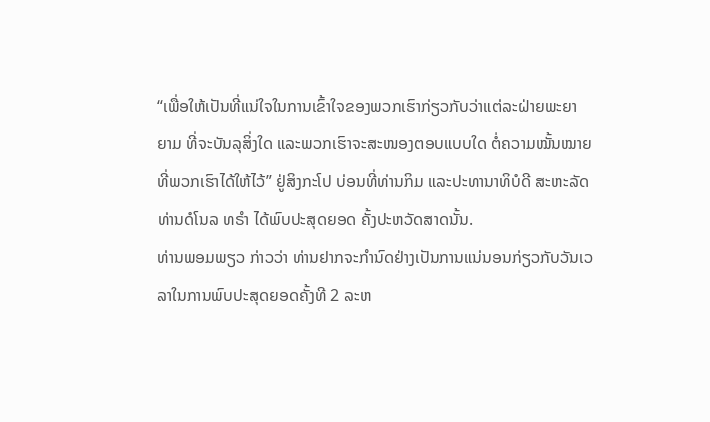“ເພື່ອໃຫ້ເປັນທີ່ແນ່ໃຈໃນການເຂົ້າໃຈຂອງພວກເຮົາກ່ຽວກັບວ່າແຕ່ລະຝ່າຍພະຍາ
ຍາມ ທີ່ຈະບັນລຸສິ່ງໃດ ແລະພວກເຮົາຈະສະໜອງຕອບແບບໃດ ຕໍ່ຄວາມໝັ້ນໝາຍ
ທີ່ພວກເຮົາໄດ້ໃຫ້ໄວ້” ຢູ່ສິງກະໂປ ບ່ອນທີ່ທ່ານກິມ ແລະປະທານາທິບໍດີ ສະຫະລັດ
ທ່ານດໍໂນລ ທຣຳ ໄດ້ພົບປະສຸດຍອດ ຄັ້ງປະຫວັດສາດນັ້ນ.
ທ່ານພອມພຽວ ກ່າວວ່າ ທ່ານຢາກຈະກຳນົດຢ່າງເປັນການແນ່ນອນກ່ຽວກັບວັນເວ
ລາໃນການພົບປະສຸດຍອດຄັ້ງທີ 2 ລະຫ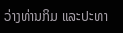ວ່າງທ່ານກິມ ແລະປະທາ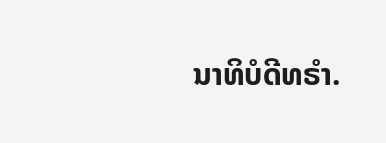ນາທິບໍດີທຣຳ.